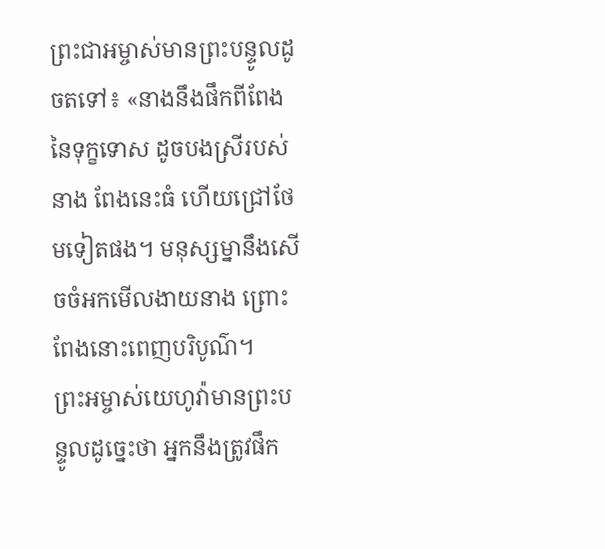ព្រះជាអម្ចាស់មានព្រះបន្ទូលដូចតទៅ៖ «នាងនឹងផឹកពីពែងនៃទុក្ខទោស ដូចបងស្រីរបស់នាង ពែងនេះធំ ហើយជ្រៅថែមទៀតផង។ មនុស្សម្នានឹងសើចចំអកមើលងាយនាង ព្រោះពែងនោះពេញបរិបូណ៌។
ព្រះអម្ចាស់យេហូវ៉ាមានព្រះបន្ទូលដូច្នេះថា អ្នកនឹងត្រូវផឹក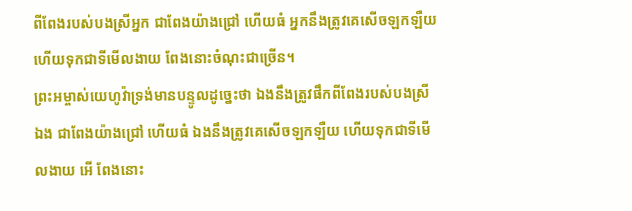ពីពែងរបស់បងស្រីអ្នក ជាពែងយ៉ាងជ្រៅ ហើយធំ អ្នកនឹងត្រូវគេសើចឡកឡឺយ ហើយទុកជាទីមើលងាយ ពែងនោះចំណុះជាច្រើន។
ព្រះអម្ចាស់យេហូវ៉ាទ្រង់មានបន្ទូលដូច្នេះថា ឯងនឹងត្រូវផឹកពីពែងរបស់បងស្រីឯង ជាពែងយ៉ាងជ្រៅ ហើយធំ ឯងនឹងត្រូវគេសើចឡកឡឺយ ហើយទុកជាទីមើលងាយ អើ ពែងនោះ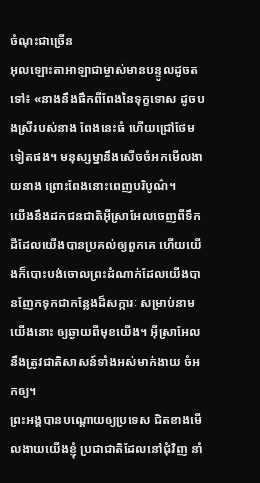ចំណុះជាច្រើន
អុលឡោះតាអាឡាជាម្ចាស់មានបន្ទូលដូចតទៅ៖ «នាងនឹងផឹកពីពែងនៃទុក្ខទោស ដូចបងស្រីរបស់នាង ពែងនេះធំ ហើយជ្រៅថែមទៀតផង។ មនុស្សម្នានឹងសើចចំអកមើលងាយនាង ព្រោះពែងនោះពេញបរិបូណ៌។
យើងនឹងដកជនជាតិអ៊ីស្រាអែលចេញពីទឹកដីដែលយើងបានប្រគល់ឲ្យពួកគេ ហើយយើងក៏បោះបង់ចោលព្រះដំណាក់ដែលយើងបានញែកទុកជាកន្លែងដ៏សក្ការៈ សម្រាប់នាមយើងនោះ ឲ្យឆ្ងាយពីមុខយើង។ អ៊ីស្រាអែលនឹងត្រូវជាតិសាសន៍ទាំងអស់មាក់ងាយ ចំអកឲ្យ។
ព្រះអង្គបានបណ្ដោយឲ្យប្រទេស ជិតខាងមើលងាយយើងខ្ញុំ ប្រជាជាតិដែលនៅជុំវិញ នាំ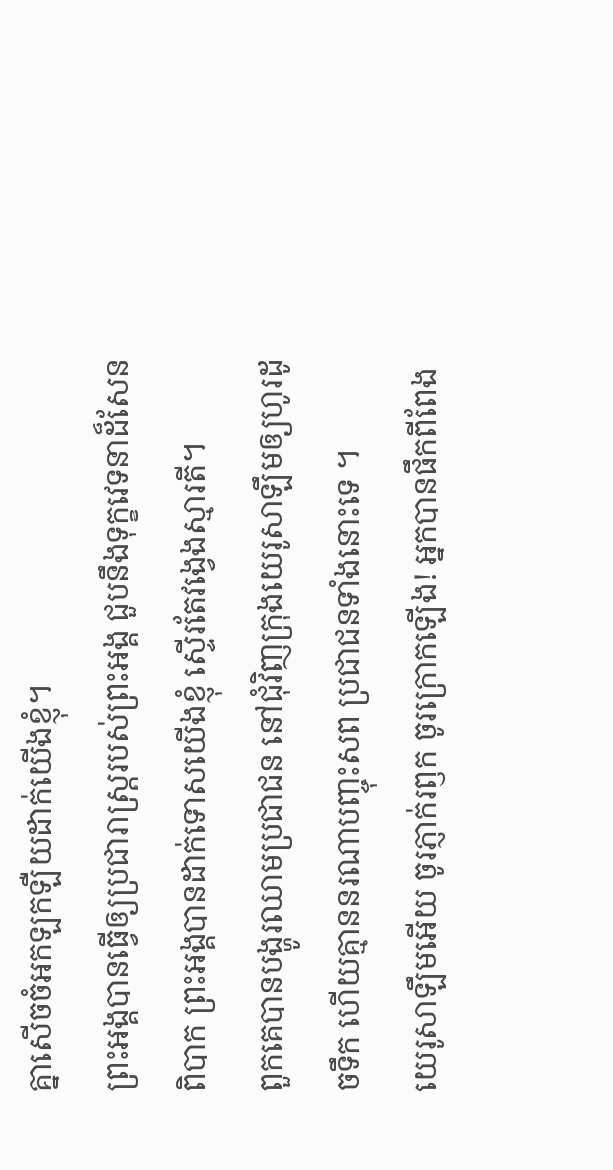គ្នាសើចចំអកឡកឡឺយដាក់យើងខ្ញុំ។
ព្រះអង្គបានធ្វើឲ្យប្រជារាស្ត្ររបស់ព្រះអង្គ ជួបនឹងទុក្ខវេទនាដ៏សែនពិបាក ព្រះអង្គបានដាក់ទោសយើងខ្ញុំ ស្ទើរតែវង្វេងស្មារតី។
ពួកគេបានបង្ហូរឈាមប្រជាជន នៅជុំវិញក្រុងយេរូសាឡឹមឲ្យហូរដូចទឹក ហើយគ្មាននរណាបញ្ចុះសព ប្រជាជនទាំងនោះទេ ។
យេរូសាឡឹមអើយ ចូរភ្ញាក់រឭក ចូរក្រោកឡើង! អ្នកបានផឹកពីពែង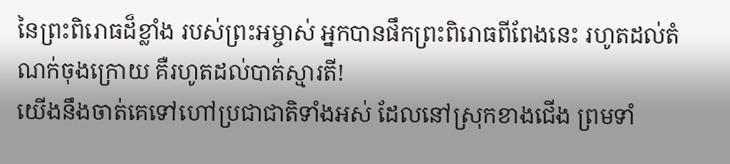នៃព្រះពិរោធដ៏ខ្លាំង របស់ព្រះអម្ចាស់ អ្នកបានផឹកព្រះពិរោធពីពែងនេះ រហូតដល់តំណក់ចុងក្រោយ គឺរហូតដល់បាត់ស្មារតី!
យើងនឹងចាត់គេទៅហៅប្រជាជាតិទាំងអស់ ដែលនៅស្រុកខាងជើង ព្រមទាំ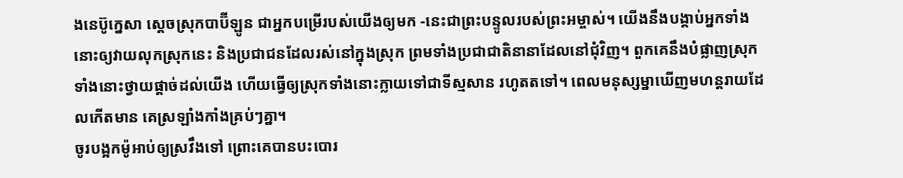ងនេប៊ូក្នេសា ស្ដេចស្រុកបាប៊ីឡូន ជាអ្នកបម្រើរបស់យើងឲ្យមក -នេះជាព្រះបន្ទូលរបស់ព្រះអម្ចាស់។ យើងនឹងបង្គាប់អ្នកទាំងនោះឲ្យវាយលុកស្រុកនេះ និងប្រជាជនដែលរស់នៅក្នុងស្រុក ព្រមទាំងប្រជាជាតិនានាដែលនៅជុំវិញ។ ពួកគេនឹងបំផ្លាញស្រុកទាំងនោះថ្វាយផ្ដាច់ដល់យើង ហើយធ្វើឲ្យស្រុកទាំងនោះក្លាយទៅជាទីស្មសាន រហូតតទៅ។ ពេលមនុស្សម្នាឃើញមហន្តរាយដែលកើតមាន គេស្រឡាំងកាំងគ្រប់ៗគ្នា។
ចូរបង្អកម៉ូអាប់ឲ្យស្រវឹងទៅ ព្រោះគេបានបះបោរ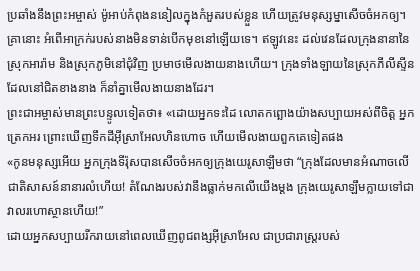ប្រឆាំងនឹងព្រះអម្ចាស់ ម៉ូអាប់កំពុងននៀលក្នុងកំអួតរបស់ខ្លួន ហើយត្រូវមនុស្សម្នាសើចចំអកឲ្យ។
គ្រានោះ អំពើអាក្រក់របស់នាងមិនទាន់បើកមុខនៅឡើយទេ។ ឥឡូវនេះ ដល់វេនដែលក្រុងនានានៃស្រុកអារ៉ាម និងស្រុកភូមិនៅជុំវិញ ប្រមាថមើលងាយនាងហើយ។ ក្រុងទាំងឡាយនៃស្រុកភីលីស្ទីន ដែលនៅជិតខាងនាង ក៏នាំគ្នាមើលងាយនាងដែរ។
ព្រះជាអម្ចាស់មានព្រះបន្ទូលទៀតថា៖ «ដោយអ្នកទះដៃ លោតកព្ឆោងយ៉ាងសប្បាយអស់ពីចិត្ត អ្នកត្រេកអរ ព្រោះឃើញទឹកដីអ៊ីស្រាអែលហិនហោច ហើយមើលងាយពួកគេទៀតផង
«កូនមនុស្សអើយ អ្នកក្រុងទីរ៉ុសបានសើចចំអកឲ្យក្រុងយេរូសាឡឹមថា “ក្រុងដែលមានអំណាចលើជាតិសាសន៍នានារលំហើយ! តំណែងរបស់វានឹងធ្លាក់មកលើយើងម្ដង ក្រុងយេរូសាឡឹមក្លាយទៅជាវាលរហោស្ថានហើយ!”
ដោយអ្នកសប្បាយរីករាយនៅពេលឃើញពូជពង្សអ៊ីស្រាអែល ជាប្រជារាស្ត្ររបស់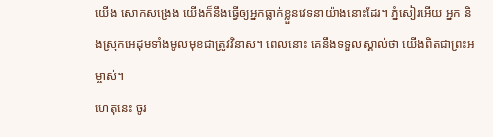យើង សោកសង្រេង យើងក៏នឹងធ្វើឲ្យអ្នកធ្លាក់ខ្លួនវេទនាយ៉ាងនោះដែរ។ ភ្នំសៀរអើយ អ្នក និងស្រុកអេដុមទាំងមូលមុខជាត្រូវវិនាស។ ពេលនោះ គេនឹងទទួលស្គាល់ថា យើងពិតជាព្រះអម្ចាស់។
ហេតុនេះ ចូរ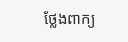ថ្លែងពាក្យ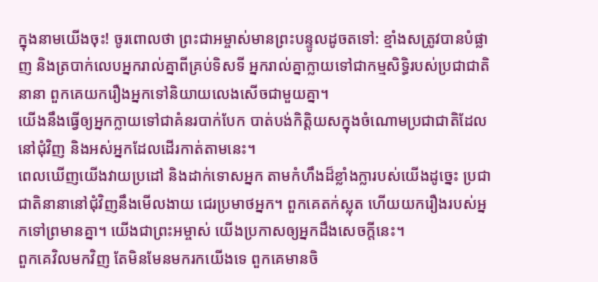ក្នុងនាមយើងចុះ! ចូរពោលថា ព្រះជាអម្ចាស់មានព្រះបន្ទូលដូចតទៅ: ខ្មាំងសត្រូវបានបំផ្លាញ និងត្របាក់លេបអ្នករាល់គ្នាពីគ្រប់ទិសទី អ្នករាល់គ្នាក្លាយទៅជាកម្មសិទ្ធិរបស់ប្រជាជាតិនានា ពួកគេយករឿងអ្នកទៅនិយាយលេងសើចជាមួយគ្នា។
យើងនឹងធ្វើឲ្យអ្នកក្លាយទៅជាគំនរបាក់បែក បាត់បង់កិត្តិយសក្នុងចំណោមប្រជាជាតិដែលនៅជុំវិញ និងអស់អ្នកដែលដើរកាត់តាមនេះ។
ពេលឃើញយើងវាយប្រដៅ និងដាក់ទោសអ្នក តាមកំហឹងដ៏ខ្លាំងក្លារបស់យើងដូច្នេះ ប្រជាជាតិនានានៅជុំវិញនឹងមើលងាយ ជេរប្រមាថអ្នក។ ពួកគេតក់ស្លុត ហើយយករឿងរបស់អ្នកទៅព្រមានគ្នា។ យើងជាព្រះអម្ចាស់ យើងប្រកាសឲ្យអ្នកដឹងសេចក្ដីនេះ។
ពួកគេវិលមកវិញ តែមិនមែនមករកយើងទេ ពួកគេមានចិ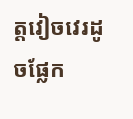ត្តវៀចវេរដូចផ្លែក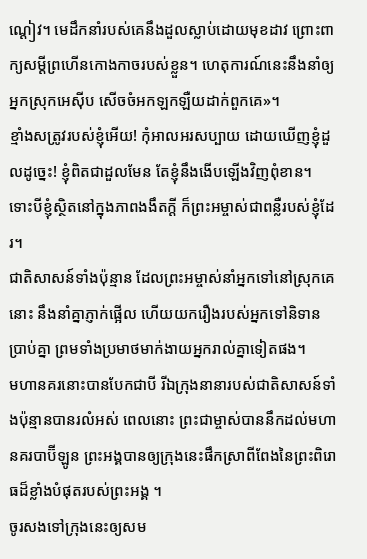ណ្ដៀវ។ មេដឹកនាំរបស់គេនឹងដួលស្លាប់ដោយមុខដាវ ព្រោះពាក្យសម្ដីព្រហើនកោងកាចរបស់ខ្លួន។ ហេតុការណ៍នេះនឹងនាំឲ្យអ្នកស្រុកអេស៊ីប សើចចំអកឡកឡឺយដាក់ពួកគេ»។
ខ្មាំងសត្រូវរបស់ខ្ញុំអើយ! កុំអាលអរសប្បាយ ដោយឃើញខ្ញុំដួលដូច្នេះ! ខ្ញុំពិតជាដួលមែន តែខ្ញុំនឹងងើបឡើងវិញពុំខាន។ ទោះបីខ្ញុំស្ថិតនៅក្នុងភាពងងឹតក្ដី ក៏ព្រះអម្ចាស់ជាពន្លឺរបស់ខ្ញុំដែរ។
ជាតិសាសន៍ទាំងប៉ុន្មាន ដែលព្រះអម្ចាស់នាំអ្នកទៅនៅស្រុកគេនោះ នឹងនាំគ្នាភ្ញាក់ផ្អើល ហើយយករឿងរបស់អ្នកទៅនិទានប្រាប់គ្នា ព្រមទាំងប្រមាថមាក់ងាយអ្នករាល់គ្នាទៀតផង។
មហានគរនោះបានបែកជាបី រីឯក្រុងនានារបស់ជាតិសាសន៍ទាំងប៉ុន្មានបានរលំអស់ ពេលនោះ ព្រះជាម្ចាស់បាននឹកដល់មហានគរបាប៊ីឡូន ព្រះអង្គបានឲ្យក្រុងនេះផឹកស្រាពីពែងនៃព្រះពិរោធដ៏ខ្លាំងបំផុតរបស់ព្រះអង្គ ។
ចូរសងទៅក្រុងនេះឲ្យសម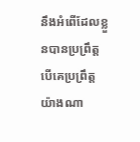នឹងអំពើដែលខ្លួនបានប្រព្រឹត្ត បើគេប្រព្រឹត្តយ៉ាងណា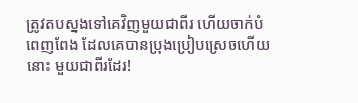ត្រូវតបស្នងទៅគេវិញមួយជាពីរ ហើយចាក់បំពេញពែង ដែលគេបានប្រុងប្រៀបស្រេចហើយនោះ មួយជាពីរដែរ!